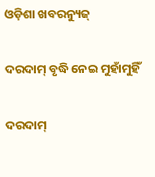ଓଡ଼ିଶା ଖବରନ୍ୟୁଜ୍

ଦରଦାମ୍‌ ବୃଦ୍ଧି ନେଇ ମୁହାଁମୁହିଁ

ଦରଦାମ୍‌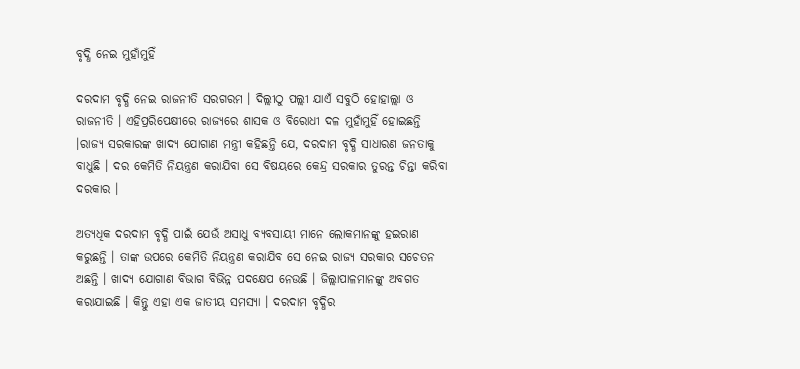ବୃଦ୍ଧି ନେଇ ମୁହାଁମୁହିଁ

ଦରଦାମ ବୃଦ୍ଧି ନେଇ ରାଜନୀତି ସରଗରମ । ଦିଲ୍ଲୀଠୁ ପଲ୍ଲୀ ଯାଏଁ ସବୁଠି ହୋହାଲ୍ଲା ଓ ରାଜନୀତି । ଏହିପ୍ରରିପେକ୍ଷୀରେ ରାଜ୍ୟରେ ଶାସକ ଓ ବିରୋଧୀ ଦଳ ମୁହାଁମୁହିଁ ହୋଇଛନ୍ତି ।ରାଜ୍ୟ ସରକାରଙ୍କ ଖାଦ୍ୟ ଯୋଗାଣ ମନ୍ତ୍ରୀ କହିଛନ୍ତି ଯେ, ଦରଦାମ ବୃଦ୍ଧି ସାଧାରଣ ଜନତାକୁ ବାଧୁଛି । ଦର କେମିତି ନିୟନ୍ତ୍ରଣ କରାଯିବା ସେ ବିଷୟରେ କେନ୍ଦ୍ର ସରକାର ତୁରନ୍ତ ଚିନ୍ତା କରିବା ଦରକାର ।

ଅତ୍ୟଧିକ ଦରଦାମ ବୃଦ୍ଧି ପାଇଁ ଯେଉଁ ଅସାଧୁ ବ୍ୟବସାୟୀ ମାନେ ଲୋକମାନଙ୍କୁ ହଇରାଣ କରୁଛନ୍ତି । ତାଙ୍କ ଉପରେ କେମିତି ନିୟନ୍ତ୍ରଣ କରାଯିବ ସେ ନେଇ ରାଜ୍ୟ ସରକାର ସଚେତନ ଅଛନ୍ତି । ଖାଦ୍ୟ ଯୋଗାଣ ବିଭାଗ ବିଭିନ୍ନ ପଦକ୍ଷେପ ନେଉଛି । ଜିଲ୍ଲାପାଳମାନଙ୍କୁ ଅବଗତ କରାଯାଇଛି । କିନ୍ତୁ ଏହା ଏକ ଜାତୀୟ ସମସ୍ୟା । ଦରଦାମ ବୃଦ୍ଧିର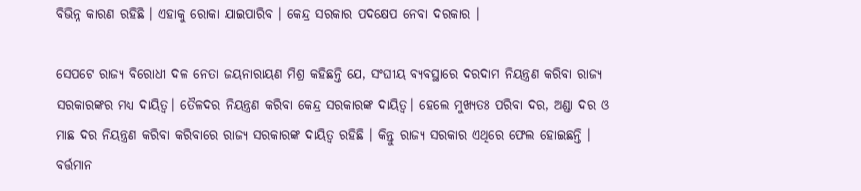ବିଭିନ୍ନ କାରଣ ରହିଛି । ଏହାକୁ ରୋକା ଯାଇପାରିବ । କେନ୍ଦ୍ର ସରକାର ପଦକ୍ଷେପ ନେବା ଦରକାର ।

ସେପଟେ ରାଜ୍ୟ ବିରୋଧୀ ଦଳ ନେତା ଜୟନାରାୟଣ ମିଶ୍ର କହିଛନ୍ତି ଯେ, ସଂଘୀୟ ବ୍ୟବସ୍ଥାରେ ଦରଦାମ ନିୟନ୍ତ୍ରଣ କରିବା ରାଜ୍ୟ ସରକାରଙ୍କର ମଧ୍ୟ ଦାୟିତ୍ୱ। ତୈଳଦର ନିୟନ୍ତ୍ରଣ କରିବା କେନ୍ଦ୍ର ସରକାରଙ୍କ ଦାୟିତ୍ୱ। ହେଲେ ମୁଖ୍ୟତଃ ପରିବା ଦର, ଅଣ୍ଡା ଦର ଓ ମାଛ ଦର ନିୟନ୍ତ୍ରଣ କରିବା କରିବାରେ ରାଜ୍ୟ ସରକାରଙ୍କ ଦାୟିତ୍ୱ ରହିଛି । କିନ୍ତୁ ରାଜ୍ୟ ସରକାର ଏଥିରେ ଫେଲ ହୋଇଛନ୍ତି । ବର୍ତ୍ତମାନ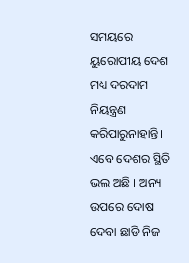ସମୟରେ ୟୁରୋପୀୟ ଦେଶ ମଧ୍ୟ ଦରଦାମ ନିୟନ୍ତ୍ରଣ କରିପାରୁନାହାନ୍ତି। ଏବେ ଦେଶର ସ୍ଥିତି ଭଲ ଅଛି । ଅନ୍ୟ ଉପରେ ଦୋଷ ଦେବା ଛାଡି ନିଜ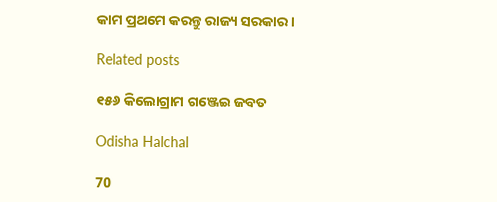କାମ ପ୍ରଥମେ କରନ୍ତୁ ରାଜ୍ୟ ସରକାର ।

Related posts

୧୫୬ କିଲୋଗ୍ରାମ ଗଞ୍ଜେଇ ଜବତ

Odisha Halchal

70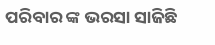ପରିବାର ଙ୍କ ଭରସା ସାଜିଛି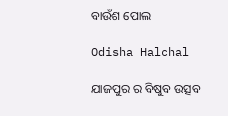ବାଉଁଶ ପୋଲ

Odisha Halchal

ଯାଜପୁର ର ବିଷୁବ ଉତ୍ସବ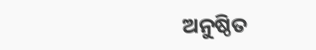ଅନୁଷ୍ଠିତ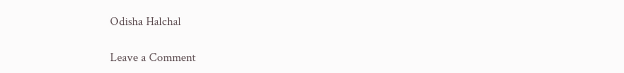Odisha Halchal

Leave a Comment